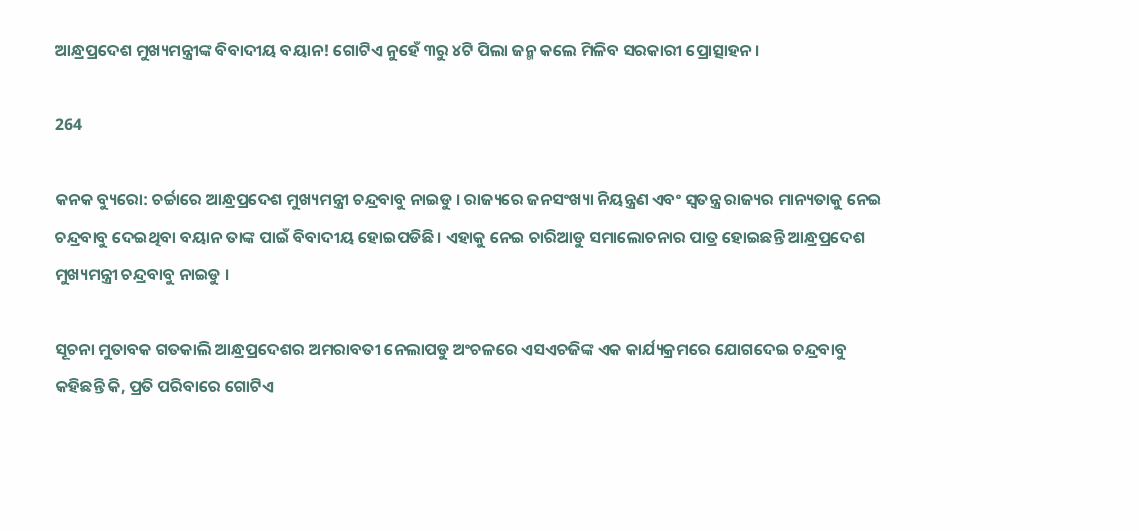ଆନ୍ଧ୍ରପ୍ରଦେଶ ମୁଖ୍ୟମନ୍ତ୍ରୀଙ୍କ ବିବାଦୀୟ ବୟାନ! ଗୋଟିଏ ନୁହେଁ ୩ରୁ ୪ଟି ପିଲା ଜନ୍ମ କଲେ ମିଳିବ ସରକାରୀ ପ୍ରୋତ୍ସାହନ ।

264

କନକ ବ୍ୟୁରୋ: ଚର୍ଚ୍ଚାରେ ଆନ୍ଧ୍ରପ୍ରଦେଶ ମୁଖ୍ୟମନ୍ତ୍ରୀ ଚନ୍ଦ୍ରବାବୁ ନାଇଡୁ । ରାଜ୍ୟରେ ଜନସଂଖ୍ୟା ନିୟନ୍ତ୍ରଣ ଏବଂ ସ୍ୱତନ୍ତ୍ର ରାଜ୍ୟର ମାନ୍ୟତାକୁ ନେଇ ଚନ୍ଦ୍ରବାବୁ ଦେଇଥିବା ବୟାନ ତାଙ୍କ ପାଇଁ ବିବାଦୀୟ ହୋଇପଡିଛି । ଏହାକୁ ନେଇ ଚାରିଆଡୁ ସମାଲୋଚନାର ପାତ୍ର ହୋଇଛନ୍ତି ଆନ୍ଧ୍ରପ୍ରଦେଶ ମୁଖ୍ୟମନ୍ତ୍ରୀ ଚନ୍ଦ୍ରବାବୁ ନାଇଡୁ ।

ସୂଚନା ମୁତାବକ ଗତକାଲି ଆନ୍ଧ୍ରପ୍ରଦେଶର ଅମରାବତୀ ନେଲାପଡୁ ଅଂଚଳରେ ଏସଏଚଜିଙ୍କ ଏକ କାର୍ଯ୍ୟକ୍ରମରେ ଯୋଗଦେଇ ଚନ୍ଦ୍ରବାବୁ କହିଛନ୍ତି କି, ପ୍ରତି ପରିବାରେ ଗୋଟିଏ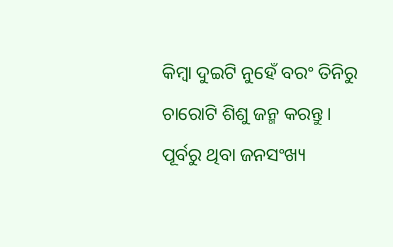କିମ୍ବା ଦୁଇଟି ନୁହେଁ ବରଂ ତିନିରୁ ଚାରୋଟି ଶିଶୁ ଜନ୍ମ କରନ୍ତୁ । ପୂର୍ବରୁ ଥିବା ଜନସଂଖ୍ୟ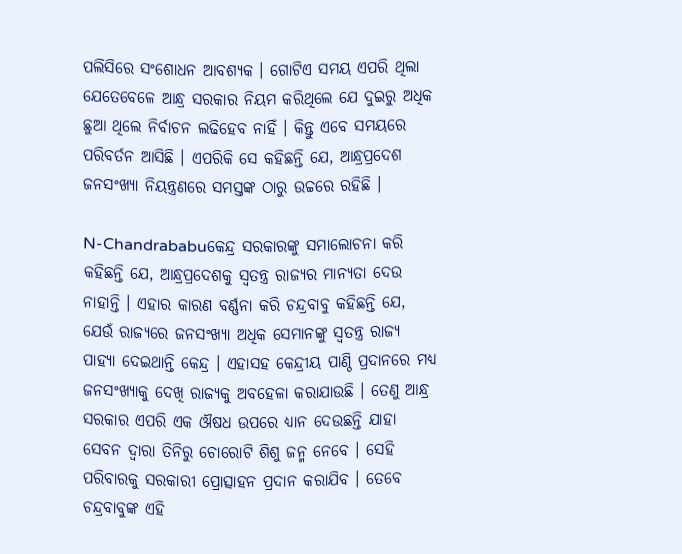ପଲିସିରେ ସଂଶୋଧନ ଆବଶ୍ୟକ । ଗୋଟିଏ ସମୟ ଏପରି ଥିଲା ଯେତେବେଳେ ଆନ୍ଧ୍ର ସରକାର ନିୟମ କରିଥିଲେ ଯେ ଦୁଇରୁ ଅଧିକ ଛୁଆ ଥିଲେ ନିର୍ବାଚନ ଲଢିହେବ ନାହିଁ । କିନ୍ତୁ ଏବେ ସମୟରେ ପରିବର୍ତନ ଆସିଛି । ଏପରିକି ସେ କହିଛନ୍ତି ଯେ, ଆନ୍ଧ୍ରପ୍ରଦେଶ ଜନସଂଖ୍ୟା ନିୟନ୍ତ୍ରଣରେ ସମସ୍ତଙ୍କ ଠାରୁ ଉଚ୍ଚରେ ରହିଛି ।

N-Chandrababuକେନ୍ଦ୍ର ସରକାରଙ୍କୁ ସମାଲୋଚନା କରି କହିଛନ୍ତି ଯେ, ଆନ୍ଧ୍ରପ୍ରଦେଶକୁ ସ୍ୱତନ୍ତ୍ର ରାଜ୍ୟର ମାନ୍ୟତା ଦେଉ ନାହାନ୍ତି । ଏହାର କାରଣ ବର୍ଣ୍ଣନା କରି ଚନ୍ଦ୍ରବାବୁ କହିଛନ୍ତି ଯେ, ଯେଉଁ ରାଜ୍ୟରେ ଜନସଂଖ୍ୟା ଅଧିକ ସେମାନଙ୍କୁ ସ୍ୱତନ୍ତ୍ର ରାଜ୍ୟ ପାହ୍ୟା ଦେଇଥାନ୍ତି କେନ୍ଦ୍ର । ଏହାସହ କେନ୍ଦ୍ରୀୟ ପାଣ୍ଠି ପ୍ରଦାନରେ ମଧ୍ୟ ଜନସଂଖ୍ୟାକୁ ଦେଖି ରାଜ୍ୟକୁ ଅବହେଳା କରାଯାଉଛି । ତେଣୁ ଆନ୍ଧ୍ର ସରକାର ଏପରି ଏକ ଔଷଧ ଉପରେ ଧ୍ୟାନ ଦେଉଛନ୍ତି ଯାହା ସେବନ ଦ୍ୱାରା ତିନିରୁ ଚୋରୋଟି ଶିଶୁ ଜନ୍ମ ନେବେ । ସେହି ପରିବାରକୁ ସରକାରୀ ପ୍ରୋତ୍ସାହନ ପ୍ରଦାନ କରାଯିବ । ତେବେ ଚନ୍ଦ୍ରବାବୁଙ୍କ ଏହି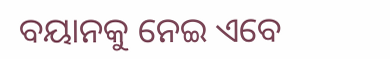ବୟାନକୁ ନେଇ ଏବେ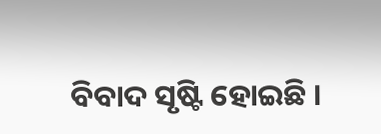ବିବାଦ ସୃଷ୍ଟି ହୋଇଛି ।